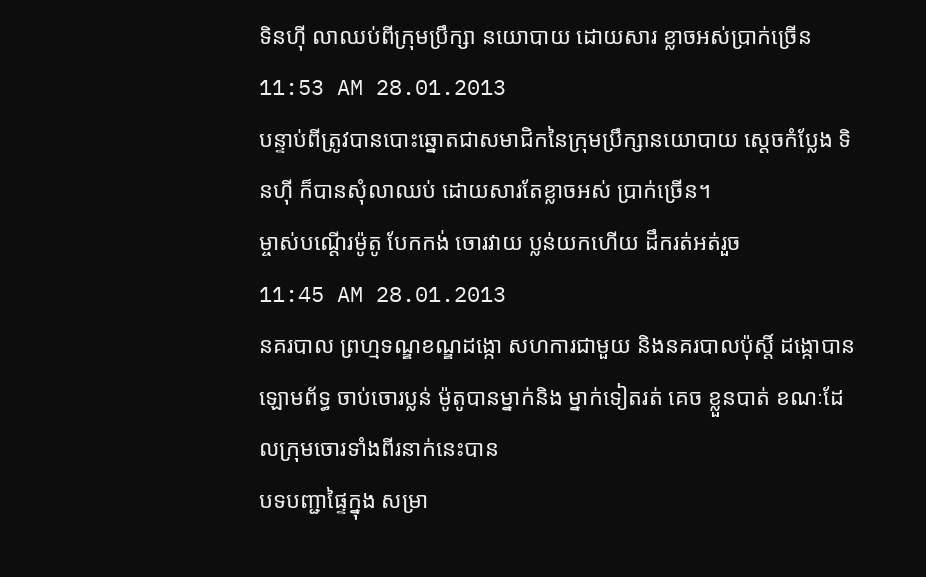ទិនហ៊ី លាឈប់ពីក្រុមប្រឹក្សា នយោបាយ ដោយសារ ខ្លាចអស់ប្រាក់ច្រើន
11:53 AM 28.01.2013
បន្ទាប់ពីត្រូវបានបោះឆ្នោតជាសមាជិកនៃក្រុមប្រឹក្សានយោបាយ ស្ដេចកំប្លែង ទិនហ៊ី ក៏បានសុំលាឈប់ ដោយសារតែខ្លាចអស់ ប្រាក់ច្រើន។
ម្ចាស់បណ្តើរម៉ូតូ បែកកង់ ចោរវាយ ប្លន់យកហើយ ដឹករត់អត់រួច
11:45 AM 28.01.2013
នគរបាល ព្រហ្មទណ្ឌខណ្ឌដង្កោ សហការជាមួយ និងនគរបាលប៉ុស្តិ៍ ដង្កោបានឡោមព័ទ្ធ ចាប់ចោរប្លន់ ម៉ូតូបានម្នាក់និង ម្នាក់ទៀតរត់ គេច ខ្លួនបាត់ ខណៈដែលក្រុមចោរទាំងពីរនាក់នេះបាន
បទបញ្ជាផ្ទៃក្នុង សម្រា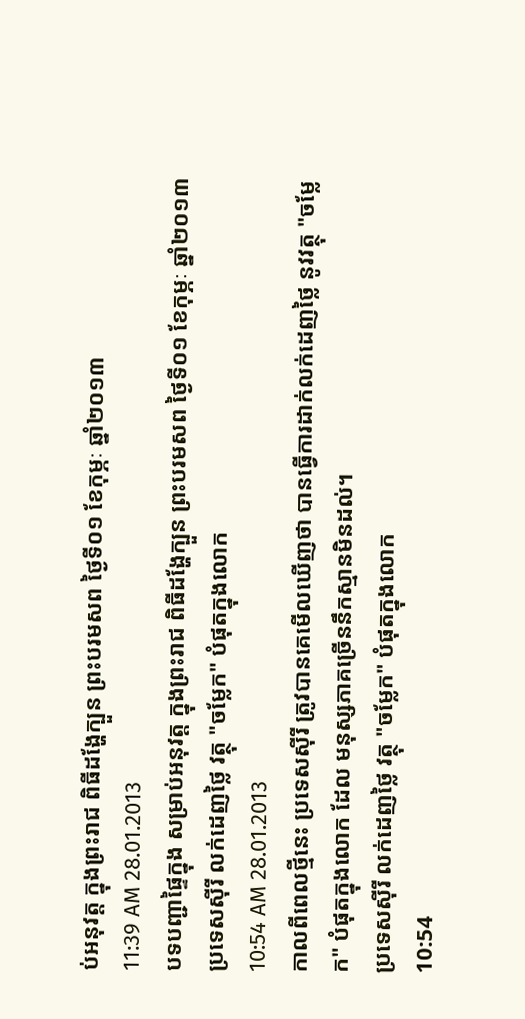ប់អនុវត្ត ក្នុងព្រះរាជ ពិធីដង្ហែក្បួន ព្រះបរមសព ថ្ងៃទី០១ ខែកុម្ភៈ ឆ្នាំ២០១៣
11:39 AM 28.01.2013
បទបញ្ជាផ្ទៃក្នុង សម្រាប់អនុវត្ត ក្នុងព្រះរាជ ពិធីដង្ហែក្បួន ព្រះបរមសព ថ្ងៃទី០១ ខែកុម្ភៈ ឆ្នាំ២០១៣
ប្រទេសស៊ីរី លក់ដេញថ្លៃ វត្ថុ "ចម្លែក" បំផុតក្នុងលោក
10:54 AM 28.01.2013
កាលពីពេលថ្មីនេះ ប្រទេសស៊ីរី ត្រូវបានគេមើលឃើញថា បានធ្វើការដាក់លក់ដេញថ្លៃ នូវវត្ថុ "ចម្លែក" បំផុតក្នុងលោក ដែល មនុស្សភាគច្រើននឹកស្មានមិនដល់។
ប្រទេសស៊ីរី លក់ដេញថ្លៃ វត្ថុ "ចម្លែក" បំផុតក្នុងលោក
10:54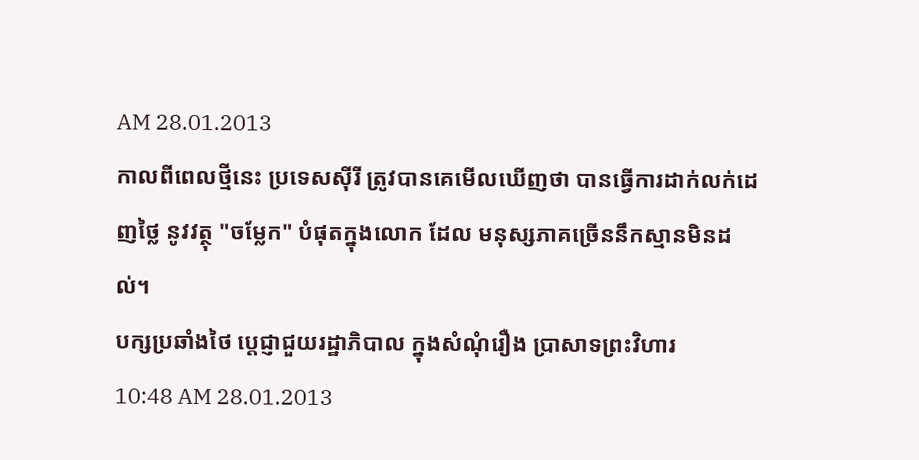AM 28.01.2013
កាលពីពេលថ្មីនេះ ប្រទេសស៊ីរី ត្រូវបានគេមើលឃើញថា បានធ្វើការដាក់លក់ដេញថ្លៃ នូវវត្ថុ "ចម្លែក" បំផុតក្នុងលោក ដែល មនុស្សភាគច្រើននឹកស្មានមិនដល់។
បក្សប្រឆាំងថៃ ប្តេជ្ញាជួយរដ្ឋាភិបាល ក្នុងសំណុំរឿង ប្រាសាទព្រះវិហារ
10:48 AM 28.01.2013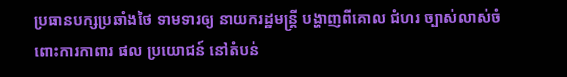ប្រធានបក្សប្រឆាំងថៃ ទាមទារឲ្យ នាយករដ្ឋមន្រ្តី បង្ហាញពីគោល ជំហរ ច្បាស់លាស់ចំពោះការកាពារ ផល ប្រយោជន៍ នៅតំបន់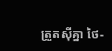ត្រួតស៊ីគ្នា ថៃ-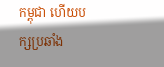កម្ពុជា ហើយបក្សប្រឆាំង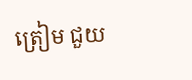ត្រៀម ជួយ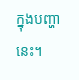ក្នុងបញ្ហានេះ។